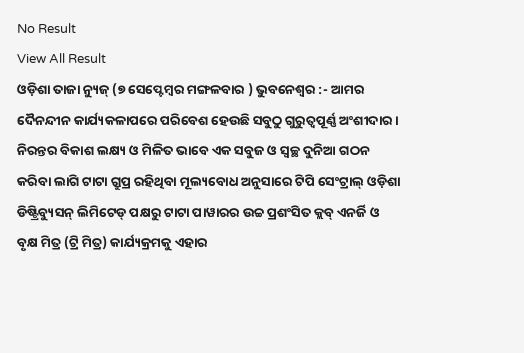No Result
View All Result
ଓଡ଼ିଶା ତାଜା ନ୍ୟୁଜ୍ (୭ ସେପ୍ଟେମ୍ବର ମଙ୍ଗଳବାର ) ଭୁବନେଶ୍ୱର :- ଆମର ଦୈନନ୍ଦୀନ କାର୍ଯ୍ୟକଳାପରେ ପରିବେଶ ହେଉଛି ସବୁଠୁ ଗୁରୁତ୍ୱପୂର୍ଣ୍ଣ ଅଂଶୀଦାର । ନିରନ୍ତର ବିକାଶ ଲକ୍ଷ୍ୟ ଓ ମିଳିତ ଭାବେ ଏକ ସବୁଜ ଓ ସ୍ୱଚ୍ଛ ଦୁନିଆ ଗଠନ କରିବା ଲାଗି ଟାଟା ଗ୍ରୁପ୍ର ରହିଥିବା ମୂଲ୍ୟବୋଧ ଅନୁସାରେ ଟିପି ସେଂଟ୍ରାଲ୍ ଓଡ଼ିଶା ଡିଷ୍ଟ୍ରିବ୍ୟୁସନ୍ ଲିମିଟେଡ୍ ପକ୍ଷରୁ ଟାଟା ପାୱାରର ଉଚ୍ଚ ପ୍ରଶଂସିତ କ୍ଲବ୍ ଏନର୍ଜି ଓ ବୃକ୍ଷ ମିତ୍ର (ଟ୍ରି ମିତ୍ର) କାର୍ଯ୍ୟକ୍ରମକୁ ଏହାର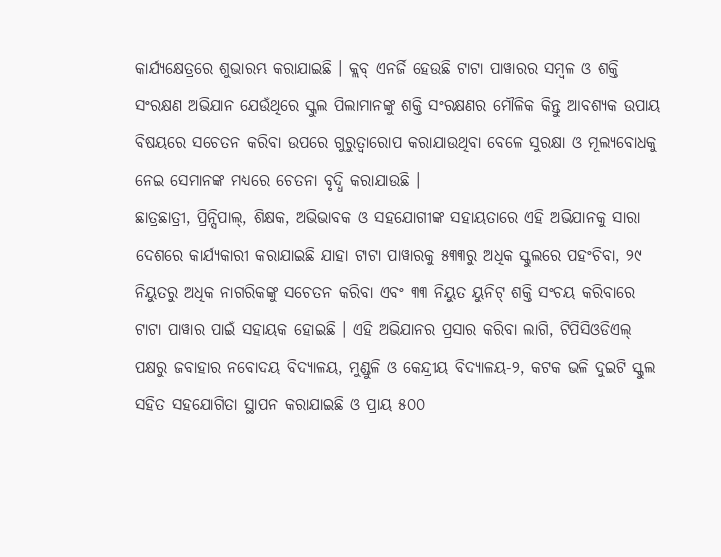କାର୍ଯ୍ୟକ୍ଷେତ୍ରରେ ଶୁଭାରମ୍ଭ କରାଯାଇଛି । କ୍ଲବ୍ ଏନର୍ଜି ହେଉଛି ଟାଟା ପାୱାରର ସମ୍ବଳ ଓ ଶକ୍ତି ସଂରକ୍ଷଣ ଅଭିଯାନ ଯେଉଁଥିରେ ସ୍କୁଲ ପିଲାମାନଙ୍କୁ ଶକ୍ତି ସଂରକ୍ଷଣର ମୌଳିକ କିନ୍ତୁ ଆବଶ୍ୟକ ଉପାୟ ବିଷୟରେ ସଚେତନ କରିବା ଉପରେ ଗୁରୁତ୍ୱାରୋପ କରାଯାଉଥିବା ବେଳେ ସୁରକ୍ଷା ଓ ମୂଲ୍ୟବୋଧକୁ ନେଇ ସେମାନଙ୍କ ମଧ୍ୟରେ ଚେତନା ବୃଦ୍ଧି କରାଯାଉଛି ।
ଛାତ୍ରଛାତ୍ରୀ, ପ୍ରିନ୍ସିପାଲ୍, ଶିକ୍ଷକ, ଅଭିଭାବକ ଓ ସହଯୋଗୀଙ୍କ ସହାୟତାରେ ଏହି ଅଭିଯାନକୁ ସାରା ଦେଶରେ କାର୍ଯ୍ୟକାରୀ କରାଯାଇଛି ଯାହା ଟାଟା ପାୱାରକୁ ୫୩୩ରୁ ଅଧିକ ସ୍କୁଲରେ ପହଂଚିବା, ୨୯ ନିୟୁତରୁ ଅଧିକ ନାଗରିକଙ୍କୁ ସଚେତନ କରିବା ଏବଂ ୩୩ ନିୟୁତ ୟୁନିଟ୍ ଶକ୍ତି ସଂଚୟ କରିବାରେ ଟାଟା ପାୱାର ପାଇଁ ସହାୟକ ହୋଇଛି । ଏହି ଅଭିଯାନର ପ୍ରସାର କରିବା ଲାଗି, ଟିପିସିଓଡିଏଲ୍ ପକ୍ଷରୁ ଜବାହାର ନବୋଦୟ ବିଦ୍ୟାଳୟ, ମୁଣ୍ଡୁଳି ଓ କେନ୍ଦ୍ରୀୟ ବିଦ୍ୟାଳୟ-୨, କଟକ ଭଳି ଦୁଇଟି ସ୍କୁଲ ସହିତ ସହଯୋଗିତା ସ୍ଥାପନ କରାଯାଇଛି ଓ ପ୍ରାୟ ୫୦୦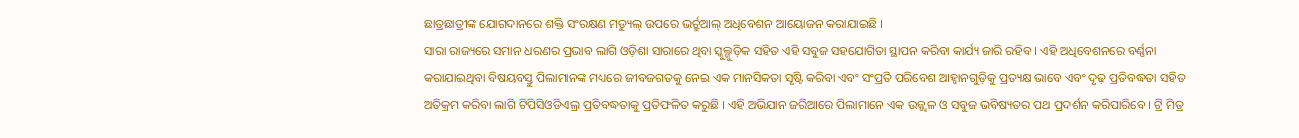ଛାତ୍ରଛାତ୍ରୀଙ୍କ ଯୋଗଦାନରେ ଶକ୍ତି ସଂରକ୍ଷଣ ମଡ୍ୟୁଲ୍ ଉପରେ ଭର୍ଚ୍ରୁଆଲ୍ ଅଧିବେଶନ ଆୟୋଜନ କରାଯାଇଛି ।
ସାରା ରାଜ୍ୟରେ ସମାନ ଧରଣର ପ୍ରଭାବ ଲାଗି ଓଡ଼ିଶା ସାରାରେ ଥିବା ସ୍କୁଲ୍ଗୁଡ଼ିକ ସହିତ ଏହି ସବୁଜ ସହଯୋଗିତା ସ୍ଥାପନ କରିବା କାର୍ଯ୍ୟ ଜାରି ରହିବ । ଏହି ଅଧିବେଶନରେ ବର୍ଣ୍ଣନା କରାଯାଇଥିବା ବିଷୟବସ୍ତୁ ପିଲାମାନଙ୍କ ମଧ୍ୟରେ ଜୀବଜଗତକୁ ନେଇ ଏକ ମାନସିକତା ସୃଷ୍ଟି କରିବା ଏବଂ ସଂପ୍ରତି ପରିବେଶ ଆହ୍ୱାନଗୁଡ଼ିକୁ ପ୍ରତ୍ୟକ୍ଷ ଭାବେ ଏବଂ ଦୃଢ଼ ପ୍ରତିବଦ୍ଧତା ସହିତ ଅତିକ୍ରମ କରିବା ଲାଗି ଟିପିସିଓଡିଏଲ୍ର ପ୍ରତିବଦ୍ଧତାକୁ ପ୍ରତିଫଳିତ କରୁଛି । ଏହି ଅଭିଯାନ ଜରିଆରେ ପିଲାମାନେ ଏକ ଉଜ୍ଜ୍ୱଳ ଓ ସବୁଜ ଭବିଷ୍ୟତର ପଥ ପ୍ରଦର୍ଶନ କରିପାରିବେ । ଟ୍ରି ମିତ୍ର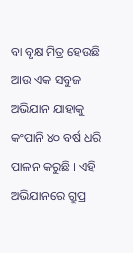ବା ବୃକ୍ଷ ମିତ୍ର ହେଉଛି ଆଉ ଏକ ସବୁଜ ଅଭିଯାନ ଯାହାକୁ କଂପାନି ୪୦ ବର୍ଷ ଧରି ପାଳନ କରୁଛି । ଏହି ଅଭିଯାନରେ ଗ୍ରୁପ୍ର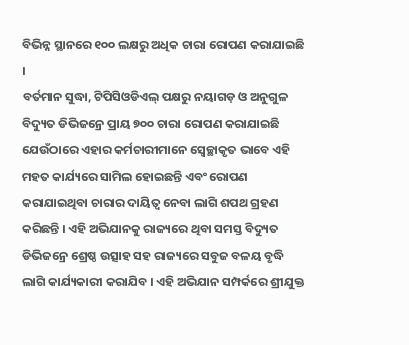ବିଭିନ୍ନ ସ୍ଥାନରେ ୧୦୦ ଲକ୍ଷରୁ ଅଧିକ ଚାରା ରୋପଣ କରାଯାଇଛି ।
ବର୍ତମାନ ସୁଦ୍ଧା, ଟିପିସିଓଡିଏଲ୍ ପକ୍ଷରୁ ନୟାଗଡ଼ ଓ ଅନୁଗୁଳ ବିଦ୍ୟୁତ ଡିଭିଜନ୍ରେ ପ୍ରାୟ ୭୦୦ ଚାରା ରୋପଣ କରାଯାଇଛି ଯେଉଁଠାରେ ଏହାର କର୍ମଚାରୀମାନେ ସ୍ୱେଚ୍ଛାକୃତ ଭାବେ ଏହି ମହତ କାର୍ଯ୍ୟରେ ସାମିଲ ହୋଇଛନ୍ତି ଏବଂ ରୋପଣ କରାଯାଇଥିବା ଚାରାର ଦାୟିତ୍ୱ ନେବା ଲାଗି ଶପଥ ଗ୍ରହଣ କରିଛନ୍ତି । ଏହି ଅଭିଯାନକୁ ରାଜ୍ୟରେ ଥିବା ସମସ୍ତ ବିଦ୍ୟୁତ ଡିଭିଜନ୍ରେ ଶ୍ରେଷ୍ଠ ଉତ୍ସାହ ସହ ରାଜ୍ୟରେ ସବୁଜ ବଳୟ ବୃଦ୍ଧି ଲାଗି କାର୍ଯ୍ୟକାରୀ କରାଯିବ । ଏହି ଅଭିଯାନ ସମ୍ପର୍କରେ ଶ୍ରୀଯୁକ୍ତ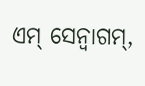ଏମ୍ ସେନ୍ବାଗମ୍,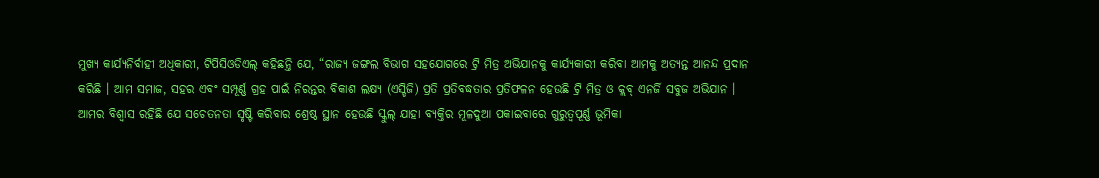ମୁଖ୍ୟ କାର୍ଯ୍ୟନିର୍ବାହୀ ଅଧିକାରୀ, ଟିପିସିଓଡିଏଲ୍ କହିଛନ୍ତି ଯେ, “ରାଜ୍ୟ ଜଙ୍ଗଲ ବିଭାଗ ସହଯୋଗରେ ଟ୍ରି ମିତ୍ର ଅଭିଯାନକୁ କାର୍ଯ୍ୟକାରୀ କରିବା ଆମକୁ ଅତ୍ୟନ୍ତ ଆନନ୍ଦ ପ୍ରଦାନ କରିଛି । ଆମ ସମାଜ, ସହର ଏବଂ ସମ୍ପୂର୍ଣ୍ଣ ଗ୍ରହ ପାଇଁ ନିରନ୍ତର ବିକାଶ ଲକ୍ଷ୍ୟ (ଏସ୍ଡିଜି) ପ୍ରତି ପ୍ରତିବଦ୍ଧତାର ପ୍ରତିଫଳନ ହେଉଛି ଟ୍ରି ମିତ୍ର ଓ କ୍ଲବ୍ ଏନର୍ଜି ସବୁଜ ଅଭିଯାନ ।
ଆମର ବିଶ୍ୱାସ ରହିଛି ଯେ ସଚେତନତା ସୃଷ୍ଟି କରିବାର ଶ୍ରେଷ୍ଠ ସ୍ଥାନ ହେଉଛି ସ୍କୁଲ୍ ଯାହା ବ୍ୟକ୍ତିର ମୂଳଦୁଆ ପକାଇବାରେ ଗୁରୁତ୍ୱପୂର୍ଣ୍ଣ ଭୂମିକା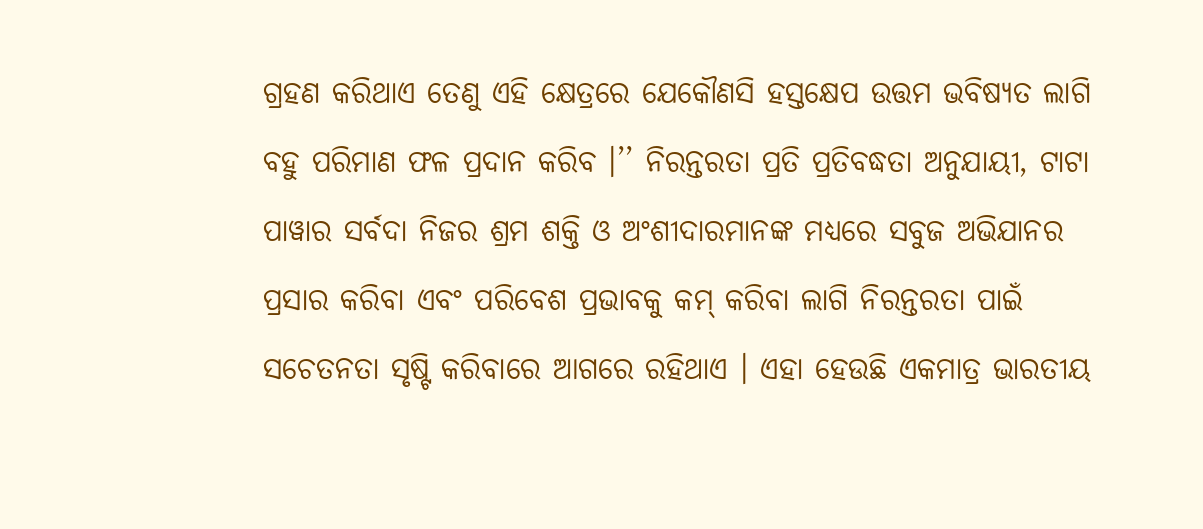ଗ୍ରହଣ କରିଥାଏ ତେଣୁ ଏହି କ୍ଷେତ୍ରରେ ଯେକୌଣସି ହସ୍ତକ୍ଷେପ ଉତ୍ତମ ଭବିଷ୍ୟତ ଲାଗି ବହୁ ପରିମାଣ ଫଳ ପ୍ରଦାନ କରିବ ।’’ ନିରନ୍ତରତା ପ୍ରତି ପ୍ରତିବଦ୍ଧତା ଅନୁଯାୟୀ, ଟାଟା ପାୱାର ସର୍ବଦା ନିଜର ଶ୍ରମ ଶକ୍ତି ଓ ଅଂଶୀଦାରମାନଙ୍କ ମଧ୍ୟରେ ସବୁଜ ଅଭିଯାନର ପ୍ରସାର କରିବା ଏବଂ ପରିବେଶ ପ୍ରଭାବକୁ କମ୍ କରିବା ଲାଗି ନିରନ୍ତରତା ପାଇଁ ସଚେତନତା ସୃଷ୍ଟି କରିବାରେ ଆଗରେ ରହିଥାଏ । ଏହା ହେଉଛି ଏକମାତ୍ର ଭାରତୀୟ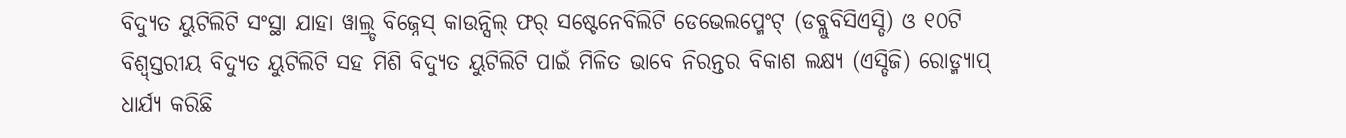ବିଦ୍ୟୁତ ୟୁଟିଲିଟି ସଂସ୍ଥା ଯାହା ୱାଲ୍ର୍ଡ ବିଜ୍ନେସ୍ କାଉନ୍ସିଲ୍ ଫର୍ ସଷ୍ଟେନେବିଲିଟି ଡେଭେଲପ୍ମେଂଟ୍ (ଡବ୍ଲୁବିସିଏସ୍ଡି) ଓ ୧୦ଟି ବିଶ୍ୱ୍ସ୍ତରୀୟ ବିଦ୍ୟୁତ ୟୁଟିଲିଟି ସହ ମିଶି ବିଦ୍ୟୁତ ୟୁଟିଲିଟି ପାଇଁ ମିଳିତ ଭାବେ ନିରନ୍ତର ବିକାଶ ଲକ୍ଷ୍ୟ (ଏସ୍ଡିଜି) ରୋଡ୍ମ୍ୟାପ୍ ଧାର୍ଯ୍ୟ କରିଛି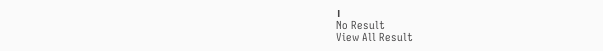।
No Result
View All Result